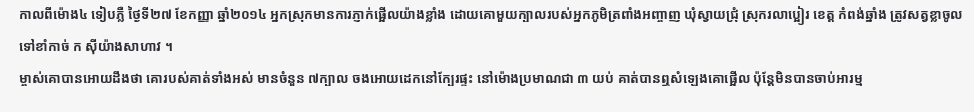កាលពីម៉ោង៤ ទៀបភ្លឺ ថ្ងៃទី២៧ ខែកញ្ញា ឆ្នាំ២០១៤ អ្នកស្រុកមានការភ្ញាក់ផ្អើលយ៉ាងខ្លាំង ដោយគោមួយក្បាលរបស់អ្នកភូមិត្រពាំងអញ្ចាញ ឃុំស្វាយជ្រុំ ស្រុករលាប្អៀរ ខេត្ត កំពង់ឆ្នាំង ត្រូវសត្វខ្លាចូលទៅខាំកាច់ ក ស៊ីយ៉ាងសាហាវ ។
ម្ចាស់គោបានអោយដឹងថា គោរបស់គាត់ទាំងអស់ មានចំនួន ៧ក្បាល ចងអោយដេកនៅក្បែរផ្ទះ នៅម៉ោងប្រមាណជា ៣ យប់ គាត់បានឮសំឡេងគោផ្អើល ប៉ុន្តែមិនបានចាប់អារម្ម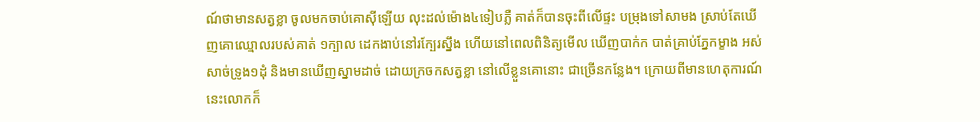ណ៍ថាមានសត្វខ្លា ចូលមកចាប់គោស៊ីឡើយ លុះដល់ម៉ោង៤ទៀបភ្លឺ គាត់ក៏បានចុះពីលើផ្ទះ បម្រុងទៅសាមង ស្រាប់តែឃើញគោឈ្មោលរបស់គាត់ ១ក្បាល ដេកងាប់នៅរក្បែរស្នឹង ហើយនៅពេលពិនិត្យមើល ឃើញបាក់ក បាត់គ្រាប់ភ្នែកម្ខាង អស់សាច់ទ្រូង១ដុំ និងមានឃើញស្នាមដាច់ ដោយក្រចកសត្វខ្លា នៅលើខ្លួនគោនោះ ជាច្រើនកន្លែង។ ក្រោយពីមានហេតុការណ៍នេះលោកក៏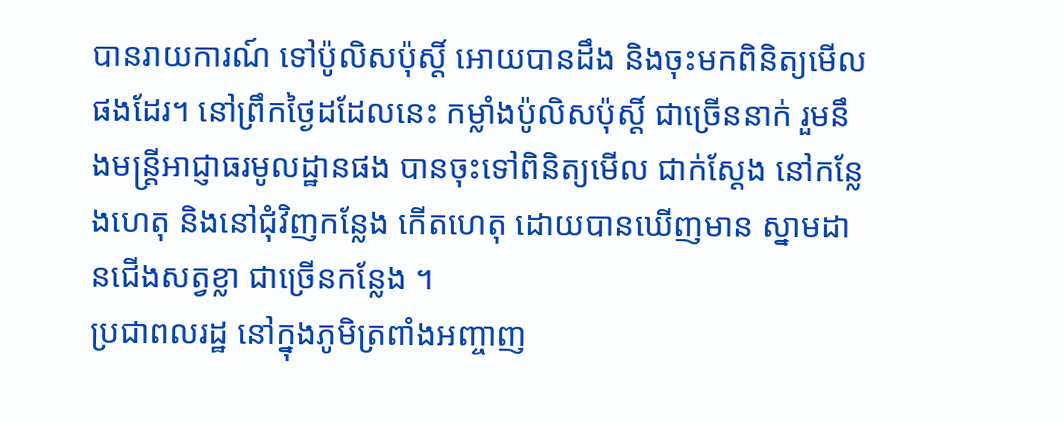បានរាយការណ៍ ទៅប៉ូលិសប៉ុស្តិ៍ អោយបានដឹង និងចុះមកពិនិត្យមើលផងដែរ។ នៅព្រឹកថ្ងៃដដែលនេះ កម្លាំងប៉ូលិសប៉ុស្តិ៍ ជាច្រើននាក់ រួមនឹងមន្ត្រីអាជ្ញាធរមូលដ្ឋានផង បានចុះទៅពិនិត្យមើល ជាក់ស្តែង នៅកន្លែងហេតុ និងនៅជុំវិញកន្លែង កើតហេតុ ដោយបានឃើញមាន ស្នាមដានជើងសត្វខ្លា ជាច្រើនកន្លែង ។
ប្រជាពលរដ្ឋ នៅក្នុងភូមិត្រពាំងអញ្ចាញ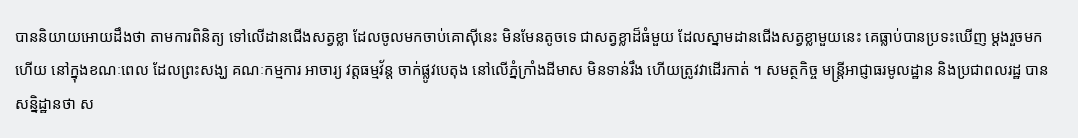បាននិយាយអោយដឹងថា តាមការពិនិត្យ ទៅលើដានជើងសត្វខ្លា ដែលចូលមកចាប់គោស៊ីនេះ មិនមែនតូចទេ ជាសត្វខ្លាដ៏ធំមួយ ដែលស្នាមដានជើងសត្វខ្លាមួយនេះ គេធ្លាប់បានប្រទះឃើញ ម្តងរួចមកហើយ នៅក្នុងខណៈពេល ដែលព្រះសង្ឃ គណៈកម្មការ អាចារ្យ វត្តធម្មវ័ន្ត ចាក់ផ្លូវបេតុង នៅលើភ្នំក្រាំងដីមាស មិនទាន់រឹង ហើយត្រូវវាដើរកាត់ ។ សមត្ថកិច្ច មន្ត្រីអាជ្ញាធរមូលដ្ឋាន និងប្រជាពលរដ្ឋ បានសន្និដ្ឋានថា ស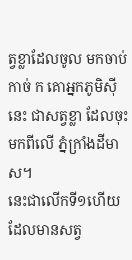ត្វខ្លាដែលចូល មកចាប់ កាច់ ក គោអ្នកភូមិស៊ីនេះ ជាសត្វខ្លា ដែលចុះមកពីលើ ភ្នំក្រាំងដីមាស។
នេះជាលើកទី១ហើយ ដែលមានសត្វ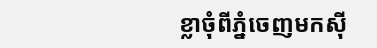ខ្លាចុំពីភ្នំចេញមកស៊ី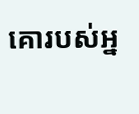គោរបស់អ្ន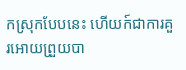កស្រុកបែបនេះ ហើយក៍ជាការគួរអោយព្រួយបា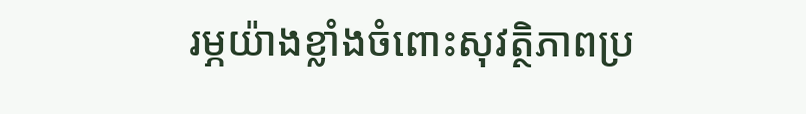រម្ភយ៉ាងខ្លាំងចំពោះសុវត្ថិភាពប្រ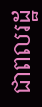ជាពលរដ្ឋ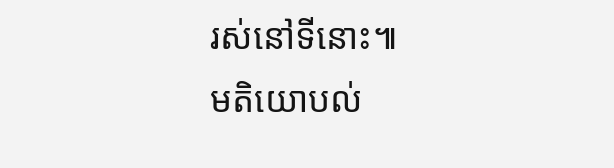រស់នៅទីនោះ៕
មតិយោបល់